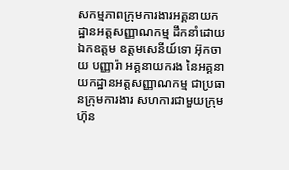សកម្មភាពក្រុមការងារអគ្គនាយកដ្ឋានអត្តសញ្ញាណកម្ម ដឹកនាំដោយ ឯកឧត្តម ឧត្តមសេនីយ៍ទោ អ៊ុកចាយ បញ្ញារ៉ា អគ្គនាយករង នៃអគ្គនាយកដ្ឋានអត្តសញ្ញាណកម្ម ជាប្រធានក្រុមការងារ សហការជាមួយក្រុមហ៊ុន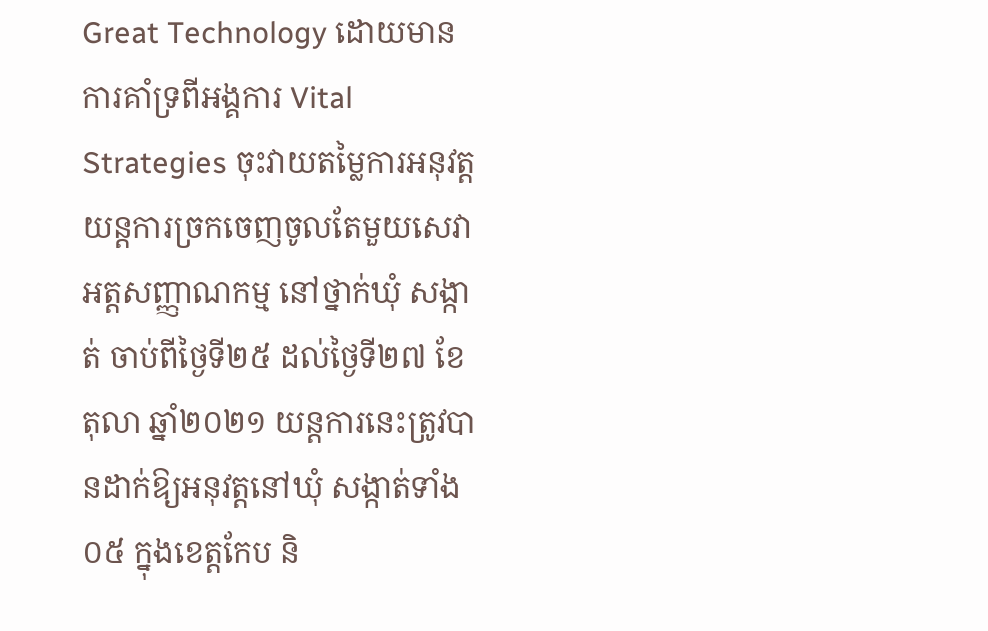Great Technology ដោយមានការគាំទ្រពីអង្គការ Vital Strategies ចុះវាយតម្លៃការអនុវត្តយន្តការច្រកចេញចូលតែមួយសេវាអត្តសញ្ញាណកម្ម នៅថ្នាក់ឃុំ សង្កាត់ ចាប់ពីថ្ងៃទី២៥ ដល់ថ្ងៃទី២៧ ខែតុលា ឆ្នាំ២០២១ យន្តការនេះត្រូវបានដាក់ឱ្យអនុវត្តនៅឃុំ សង្កាត់ទាំង០៥ ក្នុងខេត្តកែប និ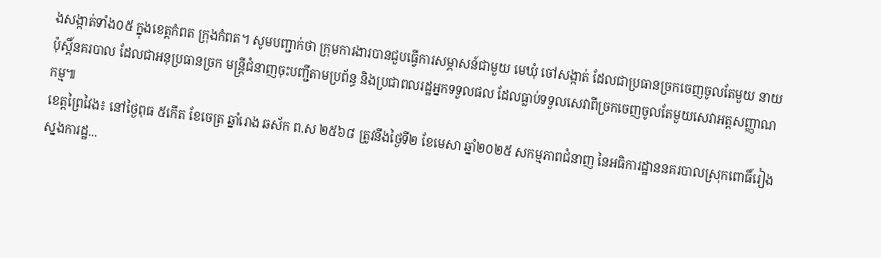ងសង្កាត់ទាំង០៥ ក្នុងខេត្តកំពត ក្រុងកំពត។ សូមបញ្ជាក់ថា ក្រុមការងារបានជួបធ្វើការសម្ភាសន៍ជាមួយ មេឃុំ ចៅសង្កាត់ ដែលជាប្រធានច្រកចេញចូលតែមួយ នាយប៉ុស្តិ៍នគរបាល ដែលជាអនុប្រធានច្រក មន្រ្តីជំនាញចុះបញ្ជីតាមប្រព័ន្ធ និងប្រជាពលរដ្ឋអ្នកទទួលផល ដែលធ្លាប់ទទួលសេវាពីច្រកចេញចូលតែមួយសេវាអត្តសញ្ញាណកម្ម៕
ខេត្តព្រៃវៃង៖ នៅថ្ងៃពុធ ៥កើត ខែចេត្រ ឆ្នាំរោង ឆស័ក ព.ស ២៥៦៨ ត្រូវនឹងថ្ងៃទី២ ខែមេសា ឆ្នាំ២០២៥ សកម្មភាពជំនាញ នៃអធិការដ្ឋាននគរបាលស្រុកពោធិ៍រៀង ស្នងការដ្ឋ...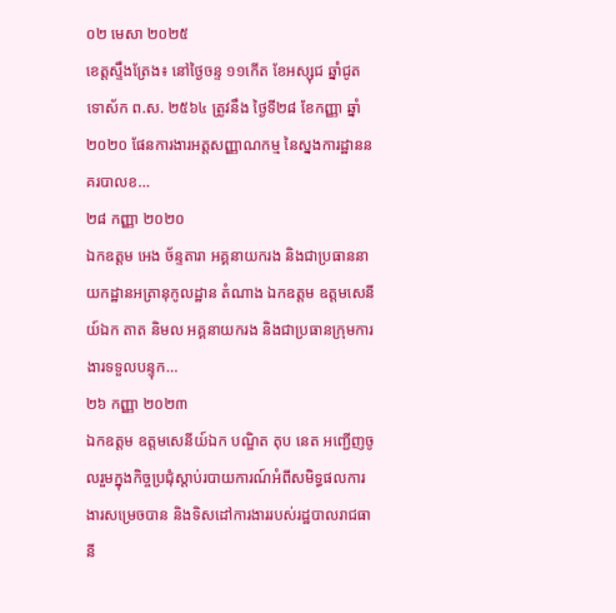០២ មេសា ២០២៥
ខេត្តស្ទឹងត្រែង៖ នៅថ្ងៃចន្ទ ១១កើត ខែអស្សុជ ឆ្នាំជូត ទោស័ក ព.ស. ២៥៦៤ ត្រូវនឹង ថ្ងៃទី២៨ ខែកញ្ញា ឆ្នាំ២០២០ ផែនការងារអត្តសញ្ញាណកម្ម នៃស្នងការដ្ឋាននគរបាលខ...
២៨ កញ្ញា ២០២០
ឯកឧត្ដម អេង ច័ន្ទតារា អគ្គនាយករង និងជាប្រធាននាយកដ្ឋានអត្រានុកូលដ្ឋាន តំណាង ឯកឧត្តម ឧត្តមសេនីយ៍ឯក តាត និមល អគ្គនាយករង និងជាប្រធានក្រុមការងារទទួលបន្ទុក...
២៦ កញ្ញា ២០២៣
ឯកឧត្តម ឧត្តមសេនីយ៍ឯក បណ្ឌិត តុប នេត អញ្ជើញចូលរួមក្នុងកិច្ចប្រជុំស្ដាប់របាយការណ៍អំពីសមិទ្ធផលការងារសម្រេចបាន និងទិសដៅការងាររបស់រដ្ឋបាលរាជធានី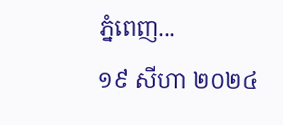ភ្នំពេញ...
១៩ សីហា ២០២៤